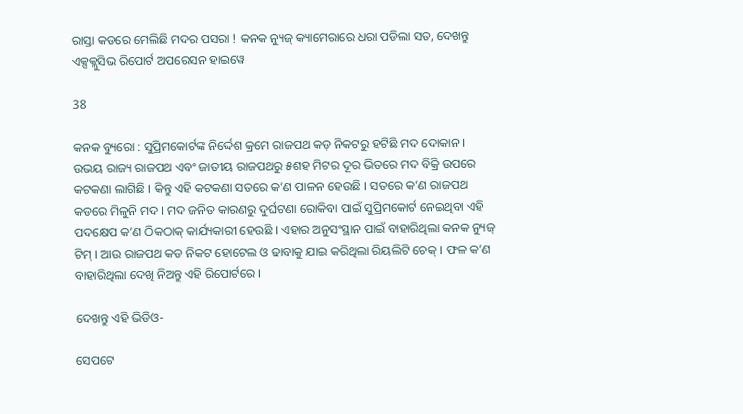ରାସ୍ତା କଡରେ ମେଲିଛି ମଦର ପସରା ! କନକ ନ୍ୟୁଜ୍ କ୍ୟାମେରାରେ ଧରା ପଡିଲା ସତ, ଦେଖନ୍ତୁ ଏକ୍ସକ୍ଲୁସିଭ ରିପୋର୍ଟ ଅପରେସନ ହାଇୱେ

38

କନକ ବ୍ୟୁରୋ : ସୁପ୍ରିମକୋର୍ଟଙ୍କ ନିର୍ଦ୍ଦେଶ କ୍ରମେ ରାଜପଥ କଡ଼ ନିକଟରୁ ହଟିଛି ମଦ ଦୋକାନ । ଉଭୟ ରାଜ୍ୟ ରାଜପଥ ଏବଂ ଜାତୀୟ ରାଜପଥରୁ ୫ଶହ ମିଟର ଦୂର ଭିତରେ ମଦ ବିକ୍ରି ଉପରେ କଟକଣା ଲାଗିଛି । କିନ୍ତୁ ଏହି କଟକଣା ସତରେ କ’ଣ ପାଳନ ହେଉଛି । ସତରେ କ’ଣ ରାଜପଥ କଡରେ ମିଳୁନି ମଦ । ମଦ ଜନିତ କାରଣରୁ ଦୁର୍ଘଟଣା ରୋକିବା ପାଇଁ ସୁପ୍ରିମକୋର୍ଟ ନେଇଥିବା ଏହି ପଦକ୍ଷେପ କ’ଣ ଠିକଠାକ୍ କାର୍ଯ୍ୟକାରୀ ହେଉଛି । ଏହାର ଅନୁସଂସ୍ଥାନ ପାଇଁ ବାହାରିଥିଲା କନକ ନ୍ୟୁଜ୍ ଟିମ୍ । ଆଉ ରାଜପଥ କଡ ନିକଟ ହୋଟେଲ ଓ ଢାବାକୁ ଯାଇ କରିଥିଲା ରିୟଲିଟି ଚେକ୍ । ଫଳ କ’ଣ ବାହାରିଥିଲା ଦେଖି ନିଅନ୍ତୁ ଏହି ରିପୋର୍ଟରେ ।

ଦେଖନ୍ତୁ ଏହି ଭିଡିଓ-

ସେପଟେ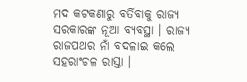ମଦ କଟକଣାରୁ ବର୍ତିବାକୁ ରାଜ୍ୟ ସରକାରଙ୍କ ନୂଆ ବ୍ୟବସ୍ଥା । ରାଜ୍ୟ ରାଜପଥର ନାଁ ବଦଳାଇ କଲେ ସହରାଂଚଳ ରାସ୍ତା ।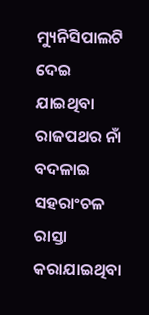ମ୍ୟୁନିସିପାଲଟି ଦେଇ ଯାଇଥିବା ରାଜପଥର ନାଁ ବଦଳାଇ ସହରାଂଚଳ ରାସ୍ତା କରାଯାଇଥିବା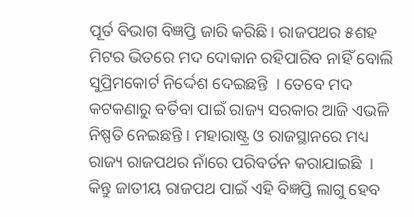ପୂର୍ତ ବିଭାଗ ବିଜ୍ଞପ୍ତି ଜାରି କରିଛି । ରାଜପଥର ୫ଶହ ମିଟର ଭିତରେ ମଦ ଦୋକାନ ରହିପାରିବ ନାହିଁ ବୋଲି ସୁପ୍ରିମକୋର୍ଟ ନିର୍ଦ୍ଦେଶ ଦେଇଛନ୍ତି  । ତେବେ ମଦ କଟକଣାରୁ ବର୍ତିବା ପାଇଁ ରାଜ୍ୟ ସରକାର ଆଜି ଏଭଳି ନିଷ୍ପତି ନେଇଛନ୍ତି । ମହାରାଷ୍ଟ୍ର ଓ ରାଜସ୍ଥାନରେ ମଧ୍ୟ ରାଜ୍ୟ ରାଜପଥର ନାଁରେ ପରିବର୍ତନ କରାଯାଇଛି  । କିନ୍ତୁ ଜାତୀୟ ରାଜପଥ ପାଇଁ ଏହି ବିଜ୍ଞପ୍ତି ଲାଗୁ ହେବ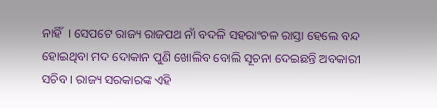ନାହିଁ  । ସେପଟେ ରାଜ୍ୟ ରାଜପଥ ନାଁ ବଦଳି ସହରାଂଚଳ ରାସ୍ତା ହେଲେ ବନ୍ଦ ହୋଇଥିବା ମଦ ଦୋକାନ ପୁଣି ଖୋଲିବ ବୋଲି ସୂଚନା ଦେଇଛନ୍ତି ଅବକାରୀ ସଚିବ । ରାଜ୍ୟ ସରକାରଙ୍କ ଏହି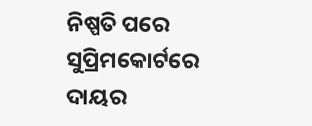ନିଷ୍ପତି ପରେ ସୁପ୍ରିମକୋର୍ଟରେ ଦାୟର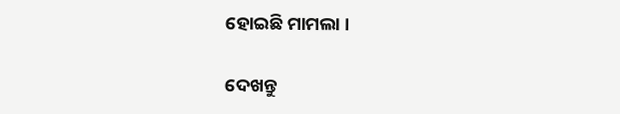ହୋଇଛି ମାମଲା ।

ଦେଖନ୍ତୁ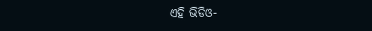ଏହି ଭିଡିଓ-